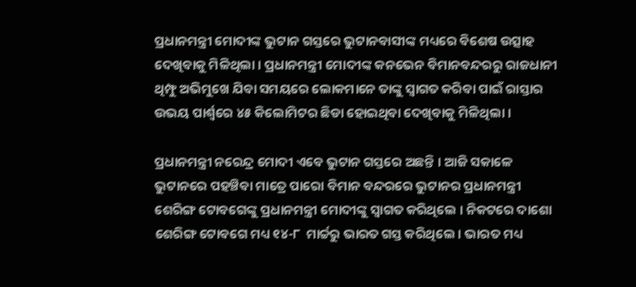ପ୍ରଧାନମନ୍ତ୍ରୀ ମୋଦୀଙ୍କ ଭୁଟାନ ଗସ୍ତରେ ଭୁଟାନବାସୀଙ୍କ ମଧ୍ୟରେ ବିଶେଷ ଉତ୍ସାହ ଦେଖିବାକୁ ମିଳିଥିଲା । ପ୍ରଧାନମନ୍ତ୍ରୀ ମୋଦୀଙ୍କ କନଭେନ ବିମାନବନ୍ଦରରୁ ରାଜଧାନୀ ଥିମ୍ଫୁ ଅଭିମୁଖେ ଯିବା ସମୟରେ ଲୋକମାନେ ତାଙ୍କୁ ସ୍ୱାଗତ କରିବା ପାଇଁ ରାସ୍ତାର ଉଭୟ ପାର୍ଶ୍ୱରେ ୪୫ କିଲୋମିଟର ଛିଡା ହୋଇଥିବା ଦେଖିବାକୁ ମିଳିଥିଲା ।

ପ୍ରଧାନମନ୍ତ୍ରୀ ନରେନ୍ଦ୍ର ମୋଦୀ ଏବେ ଭୁଟାନ ଗସ୍ତରେ ଅଛନ୍ତି । ଆଜି ସକାଳେ ଭୁଟାନରେ ପହଞ୍ଚିବା ମାତ୍ରେ ପାରୋ ବିମାନ ବନ୍ଦରରେ ଭୁଟାନର ପ୍ରଧାନମନ୍ତ୍ରୀ ଶେରିଙ୍ଗ ଟୋବଗେଙ୍କୁ ପ୍ରଧାନମନ୍ତ୍ରୀ ମୋଦୀଙ୍କୁ ସ୍ୱାଗତ କରିଥିଲେ । ନିକଟରେ ଦାଶୋ ଶେରିଙ୍ଗ ଟୋବଗେ ମଧ୍ୟ ୧୪-୮  ମାର୍ଚ୍ଚରୁ ଭାରତ ଗସ୍ତ କରିଥିଲେ । ଭାରତ ମଧ୍ୟ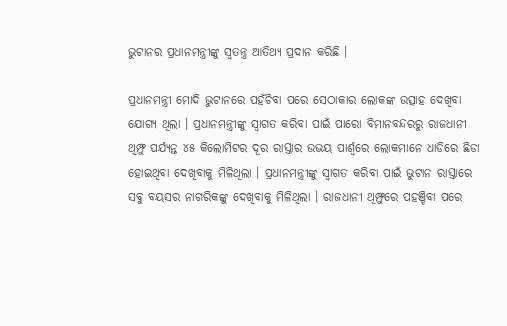ଭୁଟାନର ପ୍ରଧାନମନ୍ତ୍ରୀଙ୍କୁ ସ୍ୱତନ୍ତ୍ର ଆତିଥ୍ୟ ପ୍ରଦାନ କରିଛି ।

ପ୍ରଧାନମନ୍ତ୍ରୀ ମୋଦି ଭୁଟାନରେ ପହଁଚିବା ପରେ ସେଠାକାର ଲୋକଙ୍କ ଉତ୍ସାହ ଦେଖିବା ଯୋଗ୍ୟ ଥିଲା । ପ୍ରଧାନମନ୍ତ୍ରୀଙ୍କୁ ସ୍ୱାଗତ କରିବା ପାଇଁ ପାରୋ ବିମାନବନ୍ଦରରୁ ରାଜଧାନୀ ଥିମ୍ଫୁ ପର୍ଯ୍ୟନ୍ତ ୪୫ କିଲୋମିଟର ଦୂର ରାସ୍ତାର ଉଭୟ ପାର୍ଶ୍ୱରେ ଲୋକମାନେ ଧାଡିରେ ଛିଡା ହୋଇଥିବା ଦେଖିବାକୁ ମିଳିଥିଲା । ପ୍ରଧାନମନ୍ତ୍ରୀଙ୍କୁ ସ୍ୱାଗତ କରିବା ପାଇଁ ଭୁଟାନ ରାସ୍ତାରେ ସବୁ ବୟସର ନାଗରିକଙ୍କୁ ଦେଖିବାକୁ ମିଳିଥିଲା । ରାଜଧାନୀ ଥିମ୍ଫୁରେ ପହଞ୍ଚିବା ପରେ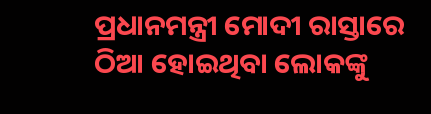ପ୍ରଧାନମନ୍ତ୍ରୀ ମୋଦୀ ରାସ୍ତାରେ ଠିଆ ହୋଇଥିବା ଲୋକଙ୍କୁ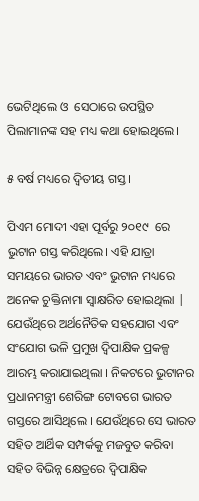ଭେଟିଥିଲେ ଓ  ସେଠାରେ ଉପସ୍ଥିତ ପିଲାମାନଙ୍କ ସହ ମଧ୍ୟ କଥା ହୋଇଥିଲେ।

୫ ବର୍ଷ ମଧ୍ୟରେ ଦ୍ୱିତୀୟ ଗସ୍ତ ।

ପିଏମ ମୋଦୀ ଏହା ପୂର୍ବରୁ ୨୦୧୯  ରେ ଭୁଟାନ ଗସ୍ତ କରିଥିଲେ। ଏହି ଯାତ୍ରା ସମୟରେ ଭାରତ ଏବଂ ଭୁଟାନ ମଧ୍ୟରେ ଅନେକ ଚୁକ୍ତିନାମା ସ୍ୱାକ୍ଷରିତ ହୋଇଥିଲା | ଯେଉଁଥିରେ ଅର୍ଥନୈତିକ ସହଯୋଗ ଏବଂ ସଂଯୋଗ ଭଳି ପ୍ରମୁଖ ଦ୍ୱିପାକ୍ଷିକ ପ୍ରକଳ୍ପ ଆରମ୍ଭ କରାଯାଇଥିଲା । ନିକଟରେ ଭୁଟାନର ପ୍ରଧାନମନ୍ତ୍ରୀ ଶେରିଙ୍ଗ ଟୋବଗେ ଭାରତ ଗସ୍ତରେ ଆସିଥିଲେ । ଯେଉଁଥିରେ ସେ ଭାରତ ସହିତ ଆର୍ଥିକ ସମ୍ପର୍କକୁ ମଜବୁତ କରିବା ସହିତ ବିଭିନ୍ନ କ୍ଷେତ୍ରରେ ଦ୍ୱିପାକ୍ଷିକ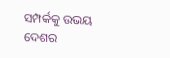ସମ୍ପର୍କକୁ ଉଭୟ ଦେଶର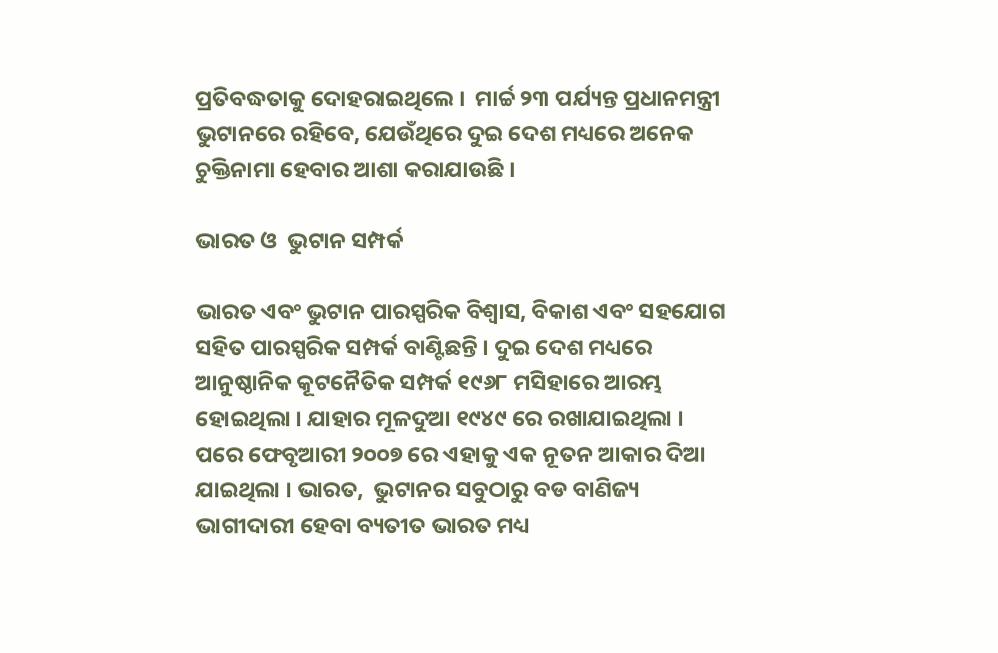ପ୍ରତିବଦ୍ଧତାକୁ ଦୋହରାଇଥିଲେ ।  ମାର୍ଚ୍ଚ ୨୩ ପର୍ଯ୍ୟନ୍ତ ପ୍ରଧାନମନ୍ତ୍ରୀ ଭୁଟାନରେ ରହିବେ, ଯେଉଁଥିରେ ଦୁଇ ଦେଶ ମଧ୍ୟରେ ଅନେକ ଚୁକ୍ତିନାମା ହେବାର ଆଶା କରାଯାଉଛି ।

ଭାରତ ଓ  ଭୁଟାନ ସମ୍ପର୍କ

ଭାରତ ଏବଂ ଭୁଟାନ ପାରସ୍ପରିକ ବିଶ୍ୱାସ, ବିକାଶ ଏବଂ ସହଯୋଗ ସହିତ ପାରସ୍ପରିକ ସମ୍ପର୍କ ବାଣ୍ଟିଛନ୍ତି । ଦୁଇ ଦେଶ ମଧ୍ୟରେ ଆନୁଷ୍ଠାନିକ କୂଟନୈତିକ ସମ୍ପର୍କ ୧୯୬୮ ମସିହାରେ ଆରମ୍ଭ ହୋଇଥିଲା । ଯାହାର ମୂଳଦୁଆ ୧୯୪୯ ରେ ରଖାଯାଇଥିଲା । ପରେ ଫେବୃଆରୀ ୨୦୦୭ ରେ ଏହାକୁ ଏକ ନୂତନ ଆକାର ଦିଆ ଯାଇଥିଲା । ଭାରତ,  ଭୁଟାନର ସବୁଠାରୁ ବଡ ବାଣିଜ୍ୟ ଭାଗୀଦାରୀ ହେବା ବ୍ୟତୀତ ଭାରତ ମଧ୍ୟ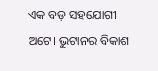ଏକ ବଡ଼ ସହଯୋଗୀ ଅଟେ। ଭୁଟାନର ବିକାଶ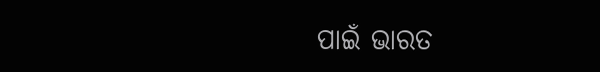ପାଇଁ ଭାରତ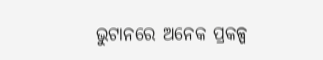ଭୁଟାନରେ ଅନେକ ପ୍ରକଳ୍ପ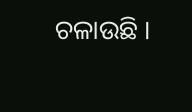ଚଳାଉଛି ।